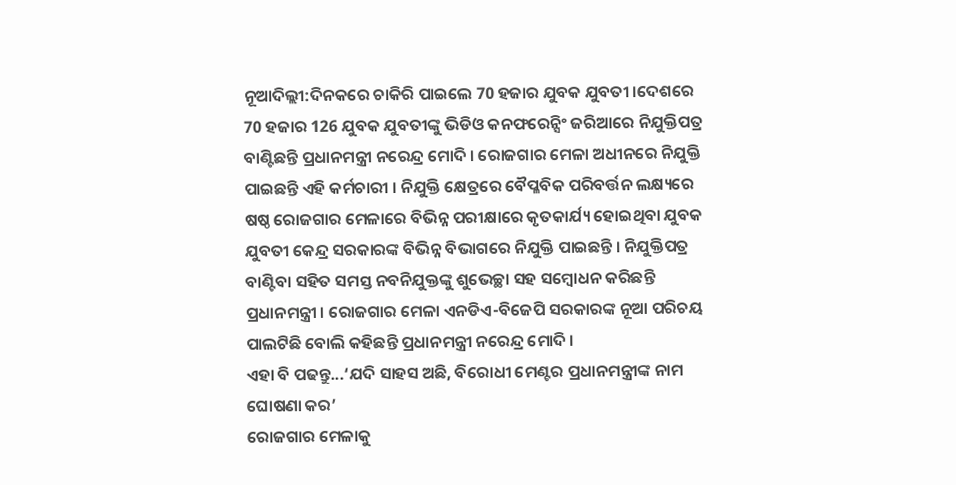ନୂଆଦିଲ୍ଲୀ:ଦିନକରେ ଚାକିରି ପାଇଲେ 70 ହଜାର ଯୁବକ ଯୁବତୀ ।ଦେଶରେ 70 ହଜାର 126 ଯୁବକ ଯୁବତୀଙ୍କୁ ଭିଡିଓ କନଫରେନ୍ସିଂ ଜରିଆରେ ନିଯୁକ୍ତିପତ୍ର ବାଣ୍ଟିଛନ୍ତି ପ୍ରଧାନମନ୍ତ୍ରୀ ନରେନ୍ଦ୍ର ମୋଦି । ରୋଜଗାର ମେଳା ଅଧୀନରେ ନିଯୁକ୍ତି ପାଇଛନ୍ତି ଏହି କର୍ମଚାରୀ । ନିଯୁକ୍ତି କ୍ଷେତ୍ରରେ ବୈପ୍ଳବିକ ପରିବର୍ତ୍ତନ ଲକ୍ଷ୍ୟରେ ଷଷ୍ଠ ରୋଜଗାର ମେଳାରେ ବିଭିନ୍ନ ପରୀକ୍ଷାରେ କୃତକାର୍ଯ୍ୟ ହୋଇଥିବା ଯୁବକ ଯୁବତୀ କେନ୍ଦ୍ର ସରକାରଙ୍କ ବିଭିନ୍ନ ବିଭାଗରେ ନିଯୁକ୍ତି ପାଇଛନ୍ତି । ନିଯୁକ୍ତିପତ୍ର ବାଣ୍ଟିବା ସହିତ ସମସ୍ତ ନବନିଯୁକ୍ତଙ୍କୁ ଶୁଭେଚ୍ଛା ସହ ସମ୍ବୋଧନ କରିଛନ୍ତି ପ୍ରଧାନମନ୍ତ୍ରୀ । ରୋଜଗାର ମେଳା ଏନଡିଏ-ବିଜେପି ସରକାରଙ୍କ ନୂଆ ପରିଚୟ ପାଲଟିଛି ବୋଲି କହିଛନ୍ତି ପ୍ରଧାନମନ୍ତ୍ରୀ ନରେନ୍ଦ୍ର ମୋଦି ।
ଏହା ବି ପଢନ୍ତୁ...‘ଯଦି ସାହସ ଅଛି, ବିରୋଧୀ ମେଣ୍ଟର ପ୍ରଧାନମନ୍ତ୍ରୀଙ୍କ ନାମ ଘୋଷଣା କର’
ରୋଜଗାର ମେଳାକୁ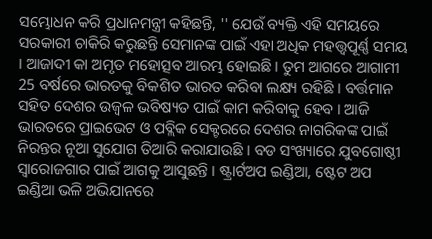ସମ୍ଭୋଧନ କରି ପ୍ରଧାନମନ୍ତ୍ରୀ କହିଛନ୍ତି, '' ଯେଉଁ ବ୍ୟକ୍ତି ଏହି ସମୟରେ ସରକାରୀ ଚାକିରି କରୁଛନ୍ତି ସେମାନଙ୍କ ପାଇଁ ଏହା ଅଧିକ ମହତ୍ତ୍ବପୂର୍ଣ୍ଣ ସମୟ । ଆଜାଦୀ କା ଅମୃତ ମହୋତ୍ସବ ଆରମ୍ଭ ହୋଇଛି । ତୁମ ଆଗରେ ଆଗାମୀ 25 ବର୍ଷରେ ଭାରତକୁ ବିକଶିତ ଭାରତ କରିବା ଲକ୍ଷ୍ୟ ରହିଛି । ବର୍ତ୍ତମାନ ସହିତ ଦେଶର ଉଜ୍ବଳ ଭବିଷ୍ୟତ ପାଇଁ କାମ କରିବାକୁ ହେବ । ଆଜି ଭାରତରେ ପ୍ରାଇଭେଟ ଓ ପବ୍ଲିକ ସେକ୍ଟରରେ ଦେଶର ନାଗରିକଙ୍କ ପାଇଁ ନିରନ୍ତର ନୂଆ ସୁଯୋଗ ତିଆରି କରାଯାଉଛି । ବଡ ସଂଖ୍ୟାରେ ଯୁବଗୋଷ୍ଠୀ ସ୍ବାରୋଜଗାର ପାଇଁ ଆଗକୁ ଆସୁଛନ୍ତି । ଷ୍ଟ୍ରାର୍ଟଅପ ଇଣ୍ଡିଆ, ଷ୍ଟେଟ ଅପ ଇଣ୍ଡିଆ ଭଳି ଅଭିଯାନରେ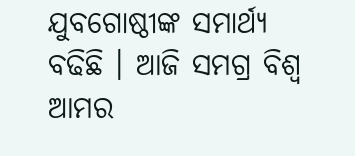ଯୁବଗୋଷ୍ଠୀଙ୍କ ସମାର୍ଥ୍ୟ ବଢିଛି । ଆଜି ସମଗ୍ର ବିଶ୍ବ ଆମର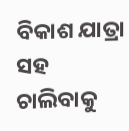ବିକାଶ ଯାତ୍ରା ସହ ଚାଲିବାକୁ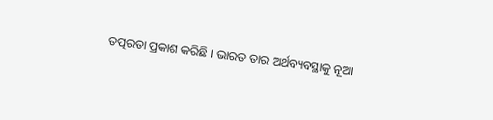ତତ୍ପରତା ପ୍ରକାଶ କରିଛି । ଭାରତ ତାର ଅର୍ଥବ୍ୟବସ୍ଥାକୁ ନୂଆ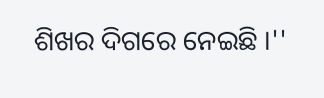ଶିଖର ଦିଗରେ ନେଇଛି ।''